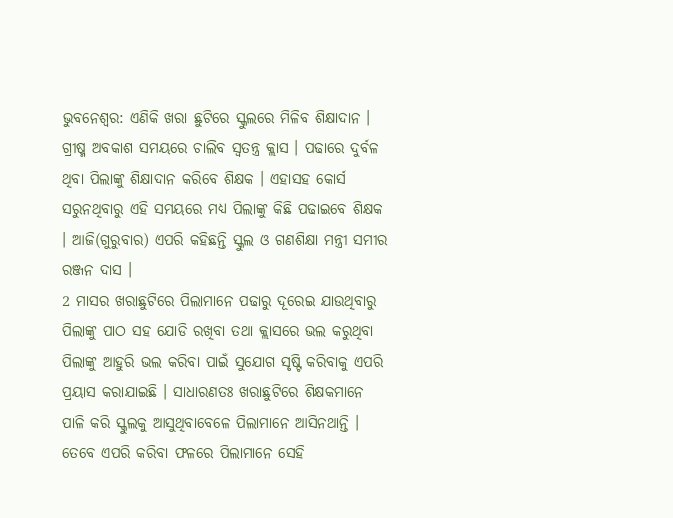ଭୁବନେଶ୍ବର: ଏଣିକି ଖରା ଛୁଟିରେ ସ୍କୁଲରେ ମିଳିବ ଶିକ୍ଷାଦାନ । ଗ୍ରୀଷ୍ମ ଅବକାଶ ସମୟରେ ଚାଲିବ ସ୍ବତନ୍ତ୍ର କ୍ଲାସ । ପଢାରେ ଦୁର୍ବଳ ଥିବା ପିଲାଙ୍କୁ ଶିକ୍ଷାଦାନ କରିବେ ଶିକ୍ଷକ । ଏହାସହ କୋର୍ସ ସରୁନଥିବାରୁ ଏହି ସମୟରେ ମଧ୍ୟ ପିଲାଙ୍କୁ କିଛି ପଢାଇବେ ଶିକ୍ଷକ । ଆଜି(ଗୁରୁବାର) ଏପରି କହିଛନ୍ତି ସ୍କୁଲ ଓ ଗଣଶିକ୍ଷା ମନ୍ତ୍ରୀ ସମୀର ରଞ୍ଜନ ଦାସ ।
2 ମାସର ଖରାଛୁଟିରେ ପିଲାମାନେ ପଢାରୁ ଦୂରେଇ ଯାଉଥିବାରୁ ପିଲାଙ୍କୁ ପାଠ ସହ ଯୋଡି ରଖିବା ତଥା କ୍ଲାସରେ ଭଲ କରୁଥିବା ପିଲାଙ୍କୁ ଆହୁରି ଭଲ କରିବା ପାଇଁ ସୁଯୋଗ ସୃଷ୍ଟି କରିବାକୁ ଏପରି ପ୍ରୟାସ କରାଯାଇଛି । ସାଧାରଣତଃ ଖରାଛୁଟିରେ ଶିକ୍ଷକମାନେ ପାଳି କରି ସ୍କୁଲକୁ ଆସୁଥିବାବେଳେ ପିଲାମାନେ ଆସିନଥାନ୍ତି । ତେବେ ଏପରି କରିବା ଫଳରେ ପିଲାମାନେ ସେହି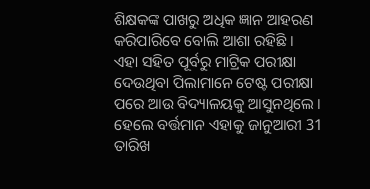ଶିକ୍ଷକଙ୍କ ପାଖରୁ ଅଧିକ ଜ୍ଞାନ ଆହରଣ କରିପାରିବେ ବୋଲି ଆଶା ରହିଛି ।
ଏହା ସହିତ ପୂର୍ବରୁ ମାଟ୍ରିକ ପରୀକ୍ଷା ଦେଉଥିବା ପିଲାମାନେ ଟେଷ୍ଟ ପରୀକ୍ଷା ପରେ ଆଉ ବିଦ୍ୟାଳୟକୁ ଆସୁନଥିଲେ । ହେଲେ ବର୍ତ୍ତମାନ ଏହାକୁ ଜାନୁଆରୀ 31 ତାରିଖ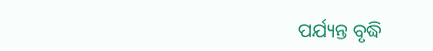ପର୍ଯ୍ୟନ୍ତ ବୃଦ୍ଧି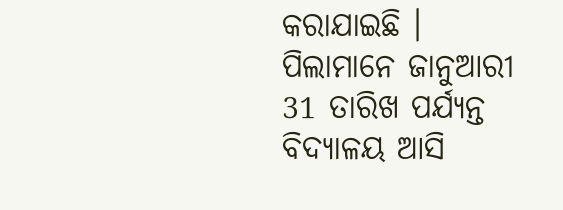କରାଯାଇଛି । ପିଲାମାନେ ଜାନୁଆରୀ 31 ତାରିଖ ପର୍ଯ୍ୟନ୍ତ ବିଦ୍ୟାଳୟ ଆସି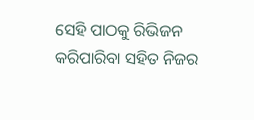ସେହି ପାଠକୁ ରିଭିଜନ କରିପାରିବା ସହିତ ନିଜର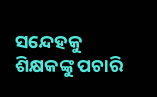ସନ୍ଦେହକୁ ଶିକ୍ଷକଙ୍କୁ ପଚାରି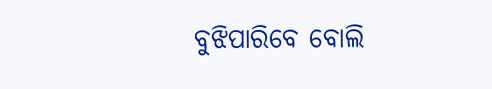ବୁଝିପାରିବେ ବୋଲି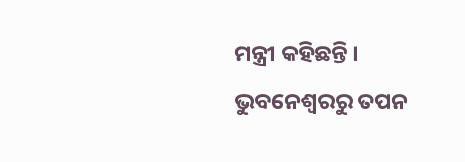ମନ୍ତ୍ରୀ କହିଛନ୍ତି ।
ଭୁବନେଶ୍ବରରୁ ତପନ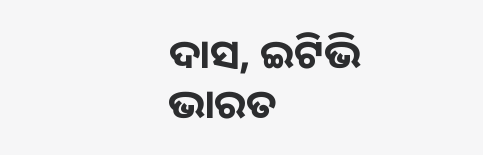ଦାସ, ଇଟିଭି ଭାରତ